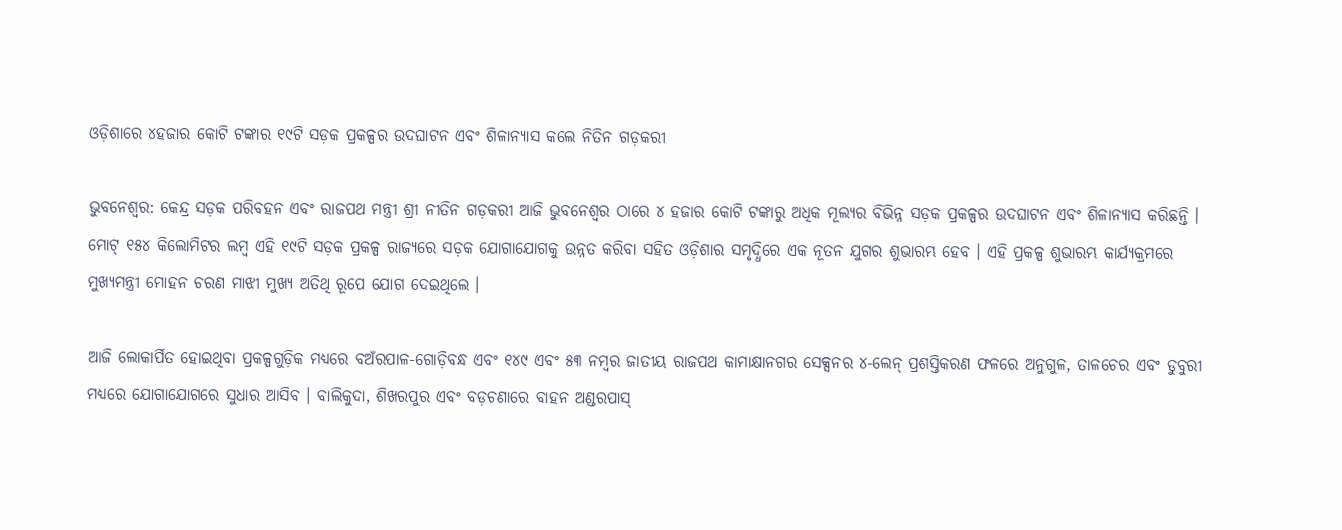ଓଡ଼ିଶାରେ ୪ହଜାର କୋଟି ଟଙ୍କାର ୧୯ଟି ସଡ଼କ ପ୍ରକଳ୍ପର ଉଦଘାଟନ ଏବଂ ଶିଳାନ୍ୟାସ କଲେ ନିତିନ ଗଡ଼କରୀ

ଭୁବନେଶ୍ୱର: କେନ୍ଦ୍ର ସଡ଼କ ପରିବହନ ଏବଂ ରାଜପଥ ମନ୍ତ୍ରୀ ଶ୍ରୀ ନୀତିନ ଗଡ଼କରୀ ଆଜି ଭୁବନେଶ୍ୱର ଠାରେ ୪ ହଜାର କୋଟି ଟଙ୍କାରୁ ଅଧିକ ମୂଲ୍ୟର ବିଭିନ୍ନ ସଡ଼କ ପ୍ରକଳ୍ପର ଉଦଘାଟନ ଏବଂ ଶିଳାନ୍ୟାସ କରିଛନ୍ତି । ମୋଟ୍‌ ୧୫୪ କିଲୋମିଟର ଲମ୍ବ ଏହି ୧୯ଟି ସଡ଼କ ପ୍ରକଳ୍ପ ରାଜ୍ୟରେ ସଡ଼କ ଯୋଗାଯୋଗକୁ ଉନ୍ନତ କରିବା ସହିତ ଓଡ଼ିଶାର ସମୃଦ୍ଧିରେ ଏକ ନୂତନ ଯୁଗର ଶୁଭାରମ୍ଭ ହେବ । ଏହି ପ୍ରକଳ୍ପ ଶୁଭାରମ୍ଭ କାର୍ଯ୍ୟକ୍ରମରେ ମୁଖ୍ୟମନ୍ତ୍ରୀ ମୋହନ ଚରଣ ମାଝୀ ମୁଖ୍ୟ ଅତିଥି ରୂପେ ଯୋଗ ଦେଇଥିଲେ ।

ଆଜି ଲୋକାର୍ପିତ ହୋଇଥିବା ପ୍ରକଳ୍ପଗୁଡ଼ିକ ମଧ୍ୟରେ ବଅଁରପାଳ-ଗୋଡ଼ିବନ୍ଧ ଏବଂ ୧୪୯ ଏବଂ ୫୩ ନମ୍ବର ଜାତୀୟ ରାଜପଥ କାମାକ୍ଷାନଗର ସେକ୍ସନର ୪-ଲେନ୍‌ ପ୍ରଶସ୍ତିକରଣ ଫଳରେ ଅନୁଗୁଳ, ତାଳଚେର ଏବଂ ଡୁବୁରୀ ମଧ୍ୟରେ ଯୋଗାଯୋଗରେ ସୁଧାର ଆସିବ । ବାଲିକୁଦା, ଶିଖରପୁର ଏବଂ ବଡ଼ଚଣାରେ ବାହନ ଅଣ୍ଡରପାସ୍‌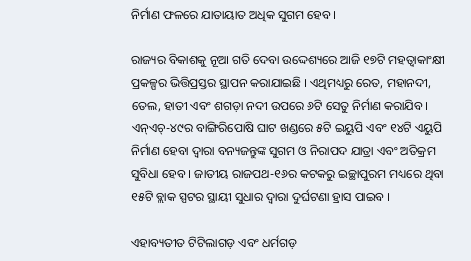ନିର୍ମାଣ ଫଳରେ ଯାତାୟାତ ଅଧିକ ସୁଗମ ହେବ ।

ରାଜ୍ୟର ବିକାଶକୁ ନୂଆ ଗତି ଦେବା ଉଦ୍ଦେଶ୍ୟରେ ଆଜି ୧୭ଟି ମହତ୍ୱାକାଂକ୍ଷୀ ପ୍ରକଳ୍ପର ଭିତ୍ତିପ୍ରସ୍ତର ସ୍ଥାପନ କରାଯାଇଛି । ଏଥିମଧ୍ୟରୁ ରେତ, ମହାନଦୀ, ତେଲ, ହାତୀ ଏବଂ ଶଗଡ଼ା ନଦୀ ଉପରେ ୬ଟି ସେତୁ ନିର୍ମାଣ କରାଯିବ । ଏନ୍ଏଚ୍-୪୯ର ବାଙ୍ଗିରିପୋଷି ଘାଟ ଖଣ୍ଡରେ ୫ଟି ଇୟୁପି ଏବଂ ୧୪ଟି ଏୟୁପି ନିର୍ମାଣ ହେବା ଦ୍ୱାରା ବନ୍ୟଜନ୍ତୁଙ୍କ ସୁଗମ ଓ ନିରାପଦ ଯାତ୍ରା ଏବଂ ଅତିକ୍ରମ ସୁବିଧା ହେବ । ଜାତୀୟ ରାଜପଥ-୧୬ର କଟକରୁ ଇଚ୍ଛାପୁରମ ମଧ୍ୟରେ ଥିବା ୧୫ଟି ବ୍ଲାକ ସ୍ପଟର ସ୍ଥାୟୀ ସୁଧାର ଦ୍ୱାରା ଦୁର୍ଘଟଣା ହ୍ରାସ ପାଇବ ।

ଏହାବ୍ୟତୀତ ଟିଟିଲାଗଡ଼ ଏବଂ ଧର୍ମଗଡ଼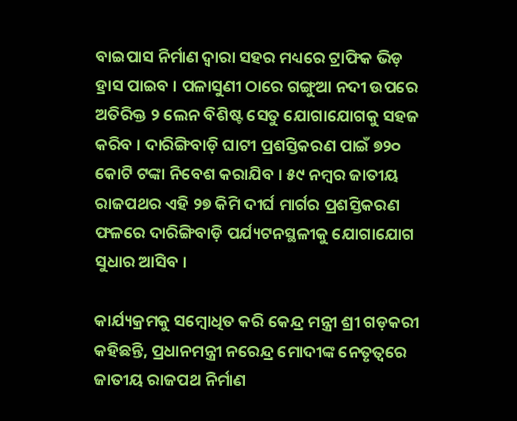ବାଇପାସ ନିର୍ମାଣ ଦ୍ୱାରା ସହର ମଧ୍ୟରେ ଟ୍ରାଫିକ ଭିଡ଼ ହ୍ରାସ ପାଇବ । ପଳାସୁଣୀ ଠାରେ ଗଙ୍ଗୁଆ ନଦୀ ଉପରେ ଅତିରିକ୍ତ ୨ ଲେନ ବିଶିଷ୍ଟ ସେତୁ ଯୋଗାଯୋଗକୁ ସହଜ କରିବ । ଦାରିଙ୍ଗିବାଡ଼ି ଘାଟୀ ପ୍ରଶସ୍ତିକରଣ ପାଇଁ ୭୨୦ କୋଟି ଟଙ୍କା ନିବେଶ କରାଯିବ । ୫୯ ନମ୍ବର ଜାତୀୟ ରାଜପଥର ଏହି ୨୭ କିମି ଦୀର୍ଘ ମାର୍ଗର ପ୍ରଶସ୍ତିକରଣ ଫଳରେ ଦାରିଙ୍ଗିବାଡ଼ି ପର୍ଯ୍ୟଟନସ୍ଥଳୀକୁ ଯୋଗାଯୋଗ ସୁଧାର ଆସିବ ।

କାର୍ଯ୍ୟକ୍ରମକୁ ସମ୍ବୋଧିତ କରି କେନ୍ଦ୍ର ମନ୍ତ୍ରୀ ଶ୍ରୀ ଗଡ଼କରୀ କହିଛନ୍ତି, ପ୍ରଧାନମନ୍ତ୍ରୀ ନରେନ୍ଦ୍ର ମୋଦୀଙ୍କ ନେତୃତ୍ୱରେ ଜାତୀୟ ରାଜପଥ ନିର୍ମାଣ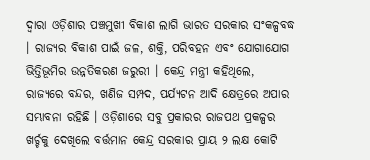ଦ୍ୱାରା ଓଡ଼ିଶାର ପଞ୍ଚମୁଖୀ ବିକାଶ ଲାଗି ଭାରତ ସରକାର ସଂକଳ୍ପବଦ୍ଧ । ରାଜ୍ୟର ବିକାଶ ପାଇଁ ଜଳ, ଶକ୍ତି, ପରିବହନ ଏବଂ ଯୋଗାଯୋଗ ଭିତ୍ତିଭୂମିର ଉନ୍ନତିକରଣ ଜରୁରୀ । କେନ୍ଦ୍ର ମନ୍ତ୍ରୀ କହିଥିଲେ, ରାଜ୍ୟରେ ବନ୍ଦର, ଖଣିଜ ସମ୍ପଦ, ପର୍ଯ୍ୟଟନ ଆଦି କ୍ଷେତ୍ରରେ ଅପାର ସମ୍ଭାବନା ରହିଛି । ଓଡ଼ିଶାରେ ସବୁ ପ୍ରକାରର ରାଜପଥ ପ୍ରକଳ୍ପର ଖର୍ଚ୍ଚକୁ ଦେଖିଲେ ବର୍ତ୍ତମାନ କେନ୍ଦ୍ର ସରକାର ପ୍ରାୟ ୨ ଲକ୍ଷ କୋଟି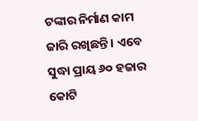ଟଙ୍କାର ନିର୍ମାଣ କାମ ଜାରି ରଖିଛନ୍ତି । ଏବେ ସୁଦ୍ଧା ପ୍ରାୟ ୬୦ ହଜାର କୋଟି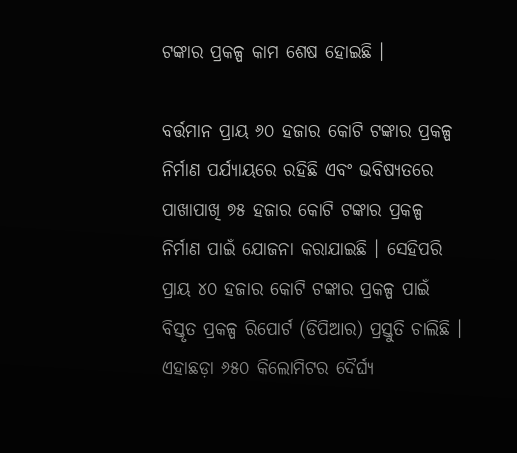ଟଙ୍କାର ପ୍ରକଳ୍ପ କାମ ଶେଷ ହୋଇଛି ।

ବର୍ତ୍ତମାନ ପ୍ରାୟ ୬୦ ହଜାର କୋଟି ଟଙ୍କାର ପ୍ରକଳ୍ପ ନିର୍ମାଣ ପର୍ଯ୍ୟାୟରେ ରହିଛି ଏବଂ ଭବିଷ୍ୟତରେ ପାଖାପାଖି ୭୫ ହଜାର କୋଟି ଟଙ୍କାର ପ୍ରକଳ୍ପ ନିର୍ମାଣ ପାଇଁ ଯୋଜନା କରାଯାଇଛି । ସେହିପରି ପ୍ରାୟ ୪୦ ହଜାର କୋଟି ଟଙ୍କାର ପ୍ରକଳ୍ପ ପାଇଁ ବିସ୍ତୃତ ପ୍ରକଳ୍ପ ରିପୋର୍ଟ (ଡିପିଆର) ପ୍ରସ୍ତୁତି ଚାଲିଛି । ଏହାଛଡ଼ା ୬୫୦ କିଲୋମିଟର ଦୈର୍ଘ୍ୟ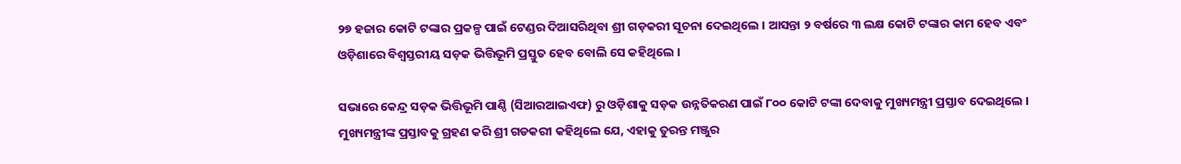୨୭ ହଜାର କୋଟି ଟଙ୍କାର ପ୍ରକଳ୍ପ ପାଇଁ ଟେଣ୍ଡର ଦିଆସରିଥିବା ଶ୍ରୀ ଗଡ଼କରୀ ସୂଚନା ଦେଇଥିଲେ । ଆସନ୍ତା ୨ ବର୍ଷରେ ୩ ଲକ୍ଷ କୋଟି ଟଙ୍କାର କାମ ହେବ ଏବଂ ଓଡ଼ିଶାରେ ବିଶ୍ୱସ୍ତରୀୟ ସଡ଼କ ଭିତ୍ତିଭୂମି ପ୍ରସ୍ତୁତ ହେବ ବୋଲି ସେ କହିଥିଲେ ।

ସଭାରେ କେନ୍ଦ୍ର ସଡ଼କ ଭିତ୍ତିଭୂମି ପାଣ୍ଠି (ସିଆରଆଇଏଫ) ରୁ ଓଡ଼ିଶାକୁ ସଡ଼କ ଉନ୍ନତିକରଣ ପାଇଁ ୮୦୦ କୋଟି ଟଙ୍କା ଦେବାକୁ ମୁଖ୍ୟମନ୍ତ୍ରୀ ପ୍ରସ୍ତାବ ଦେଇଥିଲେ । ମୁଖ୍ୟମନ୍ତ୍ରୀଙ୍କ ପ୍ରସ୍ତାବକୁ ଗ୍ରହଣ କରି ଶ୍ରୀ ଗଡକରୀ କହିଥିଲେ ଯେ, ଏହାକୁ ତୁରନ୍ତ ମଞ୍ଜୁର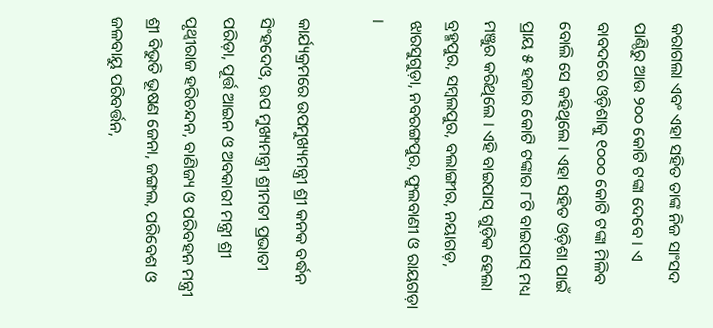କରାଗଲା ଏବଂ ଏହା ସହିତ ତାଙ୍କ ନିଜ ସାଂସଦ ପାଣ୍ଠିରୁ ଆଉ ୨୦୦ କୋଟି ଟଙ୍କା ଦେବେ । ଏ ବାବଦରେ ଓଡ଼ିଶାକୁ ୧୦୦୦ କୋଟି ଟଙ୍କା ମିଳିବ ବୋଲି ସେ କହିଥିଲେ । ଏହା ସହିତ ଓଡ଼ିଶା ପାଇଁ ପ୍ରାୟ ୫ ହଜାର କୋଟି ଟଙ୍କାର ୮ଟି ବାଇପାସ୍‍ ମଧ୍ୟ ମଞ୍ଜୁର କରିଥିଲେ । ଏହି ବାଇପାସ୍‍ ଗୁଡ଼ିକ ହେଲା ବ୍ରହ୍ମପୁର, ସମ୍ୱଲପୁର, ବଲାଙ୍ଗୀର, ନୟାଗଡ଼, ଝାରସୁଗୁଡ଼ା, ନବରଙ୍ଗପୁର, ଫୁଲବାଣୀ ଓ ରାୟଗଡ଼ା ।

କାର୍ଯ୍ୟକ୍ରମରେ ଉପମୁଖ୍ୟମନ୍ତ୍ରୀ ଶ୍ରୀ କନକ ବର୍ଦ୍ଧନ ସିଂହଦେଓ, ଉପ ମୁଖ୍ୟମନ୍ତ୍ରୀ ଶ୍ରୀମତୀ ପ୍ରଭାତୀ ପରିଡ଼ା, ପୂର୍ତ୍ତ ଆଇନ ଓ ଅବକାରୀ ମନ୍ତ୍ରୀ ଶ୍ରୀ ପୃଥ୍ୱୀରାଜ ହରିଚନ୍ଦନ, ବାଣିଜ୍ୟ ଓ ପରିବହନ ମନ୍ତ୍ରୀ ଶ୍ରୀ ବିଭୁତି ଭୂଷଣ ଜେନା, ଜଙ୍ଗଲ, ପରିବେଶ ଓ ଜଳବାୟୁ ପରିବର୍ତ୍ତନ,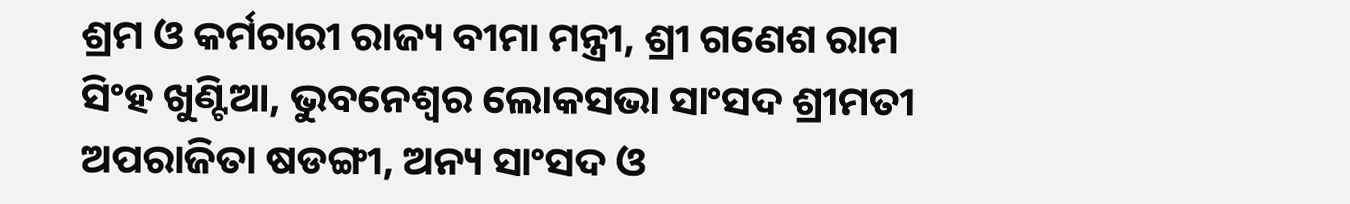ଶ୍ରମ ଓ କର୍ମଚାରୀ ରାଜ୍ୟ ବୀମା ମନ୍ତ୍ରୀ, ଶ୍ରୀ ଗଣେଶ ରାମ ସିଂହ ଖୁଣ୍ଟିଆ, ଭୁବନେଶ୍ୱର ଲୋକସଭା ସାଂସଦ ଶ୍ରୀମତୀ ଅପରାଜିତା ଷଡଙ୍ଗୀ, ଅନ୍ୟ ସାଂସଦ ଓ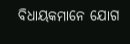ବିଧାୟକମାନେ ଯୋଗ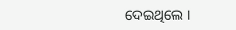ଦେଇଥିଲେ ।